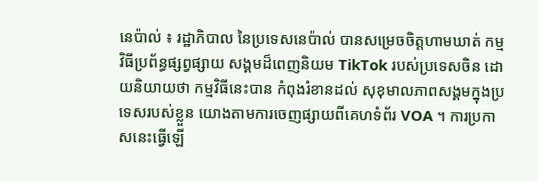នេប៉ាល់ ៖ រដ្ឋាភិបាល នៃប្រទេសនេប៉ាល់ បានសម្រេចចិត្តហាមឃាត់ កម្មវិធីប្រព័ន្ធផ្សព្វផ្សាយ សង្គមដ៏ពេញនិយម TikTok របស់ប្រទេសចិន ដោយនិយាយថា កម្មវិធីនេះបាន កំពុងរំខានដល់ សុខុមាលភាពសង្គមក្នុងប្រទេសរបស់ខ្លួន យោងតាមការចេញផ្សាយពីគេហទំព័រ VOA ។ ការប្រកាសនេះធ្វើឡើ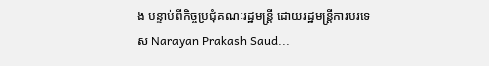ង បន្ទាប់ពីកិច្ចប្រជុំគណៈរដ្ឋមន្ត្រី ដោយរដ្ឋមន្ត្រីការបរទេស Narayan Prakash Saud...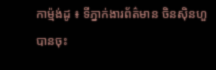កាម្ម៉ង់ដូ ៖ ទីភ្នាក់ងារព័ត៌មាន ចិនស៊ិនហួ បានចុះ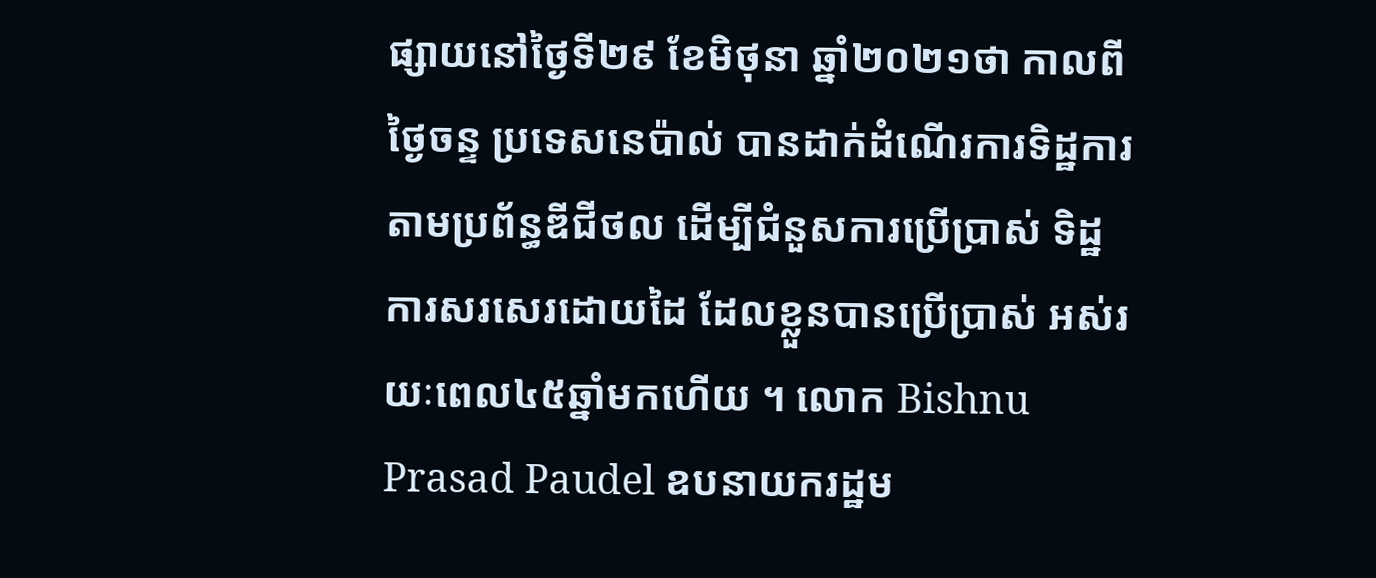ផ្សាយនៅថ្ងៃទី២៩ ខែមិថុនា ឆ្នាំ២០២១ថា កាលពីថ្ងៃចន្ទ ប្រទេសនេប៉ាល់ បានដាក់ដំណើរការទិដ្ឋការ តាមប្រព័ន្ធឌីជីថល ដើម្បីជំនួសការប្រើប្រាស់ ទិដ្ឋការសរសេរដោយដៃ ដែលខ្លួនបានប្រើប្រាស់ អស់រយៈពេល៤៥ឆ្នាំមកហើយ ។ លោក Bishnu Prasad Paudel ឧបនាយករដ្ឋម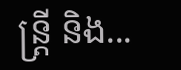ន្ត្រី និង...